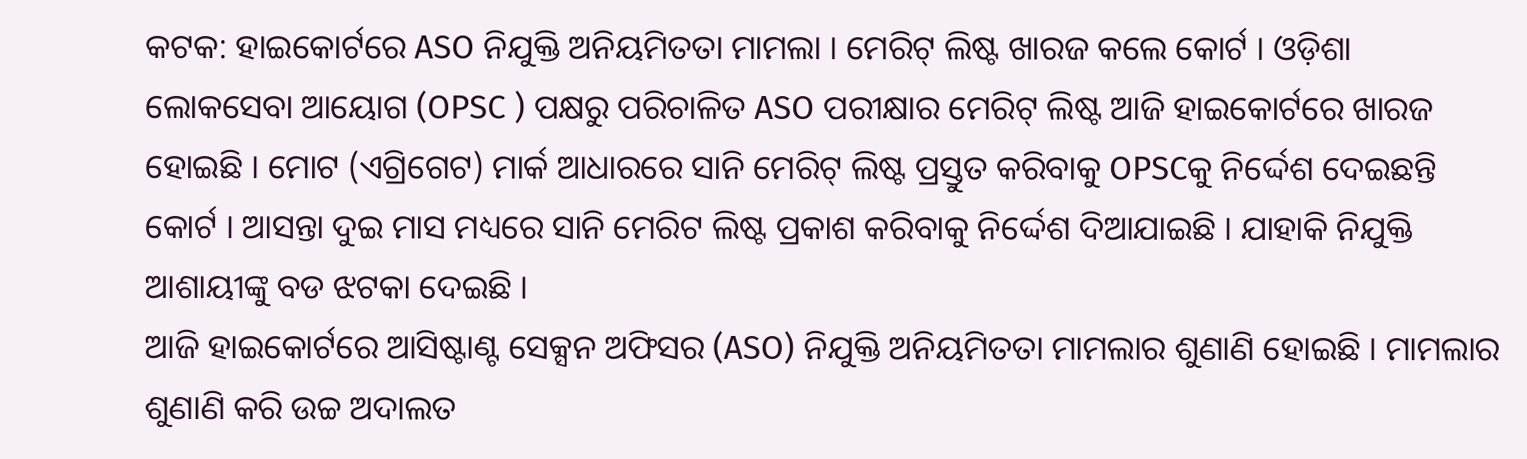କଟକ: ହାଇକୋର୍ଟରେ ASO ନିଯୁକ୍ତି ଅନିୟମିତତା ମାମଲା । ମେରିଟ୍ ଲିଷ୍ଟ ଖାରଜ କଲେ କୋର୍ଟ । ଓଡ଼ିଶା ଲୋକସେବା ଆୟୋଗ (OPSC ) ପକ୍ଷରୁ ପରିଚାଳିତ ASO ପରୀକ୍ଷାର ମେରିଟ୍ ଲିଷ୍ଟ ଆଜି ହାଇକୋର୍ଟରେ ଖାରଜ ହୋଇଛି । ମୋଟ (ଏଗ୍ରିଗେଟ) ମାର୍କ ଆଧାରରେ ସାନି ମେରିଟ୍ ଲିଷ୍ଟ ପ୍ରସ୍ତୁତ କରିବାକୁ OPSCକୁ ନିର୍ଦ୍ଦେଶ ଦେଇଛନ୍ତି କୋର୍ଟ । ଆସନ୍ତା ଦୁଇ ମାସ ମଧ୍ୟରେ ସାନି ମେରିଟ ଲିଷ୍ଟ ପ୍ରକାଶ କରିବାକୁ ନିର୍ଦ୍ଦେଶ ଦିଆଯାଇଛି । ଯାହାକି ନିଯୁକ୍ତି ଆଶାୟୀଙ୍କୁ ବଡ ଝଟକା ଦେଇଛି ।
ଆଜି ହାଇକୋର୍ଟରେ ଆସିଷ୍ଟାଣ୍ଟ ସେକ୍ସନ ଅଫିସର (ASO) ନିଯୁକ୍ତି ଅନିୟମିତତା ମାମଲାର ଶୁଣାଣି ହୋଇଛି । ମାମଲାର ଶୁଣାଣି କରି ଉଚ୍ଚ ଅଦାଲତ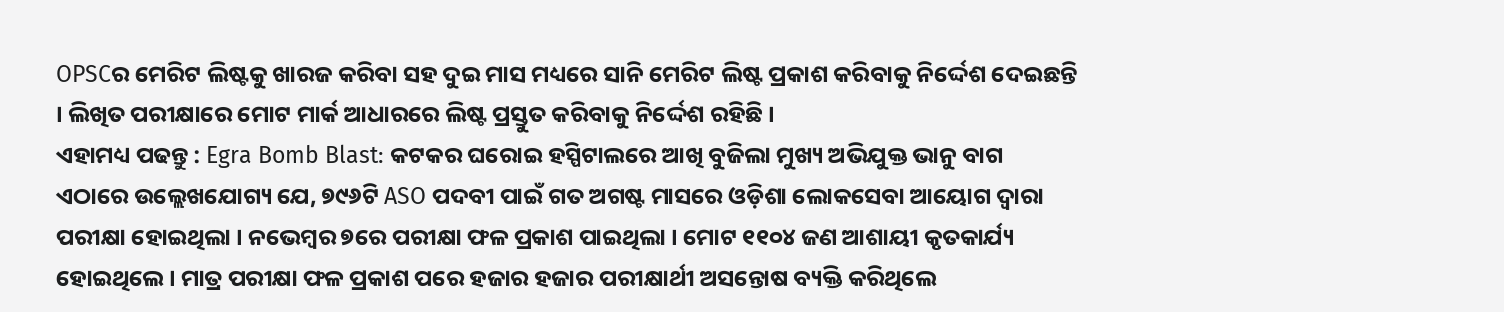OPSCର ମେରିଟ ଲିଷ୍ଟକୁ ଖାରଜ କରିବା ସହ ଦୁଇ ମାସ ମଧ୍ୟରେ ସାନି ମେରିଟ ଲିଷ୍ଟ ପ୍ରକାଶ କରିବାକୁ ନିର୍ଦ୍ଦେଶ ଦେଇଛନ୍ତି । ଲିଖିତ ପରୀକ୍ଷାରେ ମୋଟ ମାର୍କ ଆଧାରରେ ଲିଷ୍ଟ ପ୍ରସ୍ତୁତ କରିବାକୁ ନିର୍ଦ୍ଦେଶ ରହିଛି ।
ଏହାମଧ୍ୟ ପଢନ୍ତୁ : Egra Bomb Blast: କଟକର ଘରୋଇ ହସ୍ପିଟାଲରେ ଆଖି ବୁଜିଲା ମୁଖ୍ୟ ଅଭିଯୁକ୍ତ ଭାନୁ ବାଗ
ଏଠାରେ ଉଲ୍ଲେଖଯୋଗ୍ୟ ଯେ, ୭୯୬ଟି ASO ପଦବୀ ପାଇଁ ଗତ ଅଗଷ୍ଟ ମାସରେ ଓଡ଼ିଶା ଲୋକସେବା ଆୟୋଗ ଦ୍ବାରା ପରୀକ୍ଷା ହୋଇଥିଲା । ନଭେମ୍ବର ୭ରେ ପରୀକ୍ଷା ଫଳ ପ୍ରକାଶ ପାଇଥିଲା । ମୋଟ ୧୧୦୪ ଜଣ ଆଶାୟୀ କୃତକାର୍ଯ୍ୟ ହୋଇଥିଲେ । ମାତ୍ର ପରୀକ୍ଷା ଫଳ ପ୍ରକାଶ ପରେ ହଜାର ହଜାର ପରୀକ୍ଷାର୍ଥୀ ଅସନ୍ତୋଷ ବ୍ୟକ୍ତି କରିଥିଲେ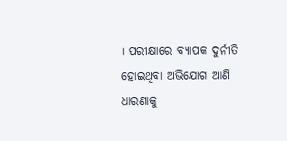। ପରୀକ୍ଷାରେ ବ୍ୟାପକ ଦୁର୍ନୀତି ହୋଇଥିବା ଅଭିଯୋଗ ଆଣି ଧାରଣାକୁ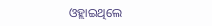ଓହ୍ଲାଇଥିଲେ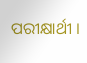ପରୀକ୍ଷାର୍ଥୀ ।